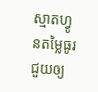ស្មាតហ្វូនតម្លៃធូរ ជួយឲ្យ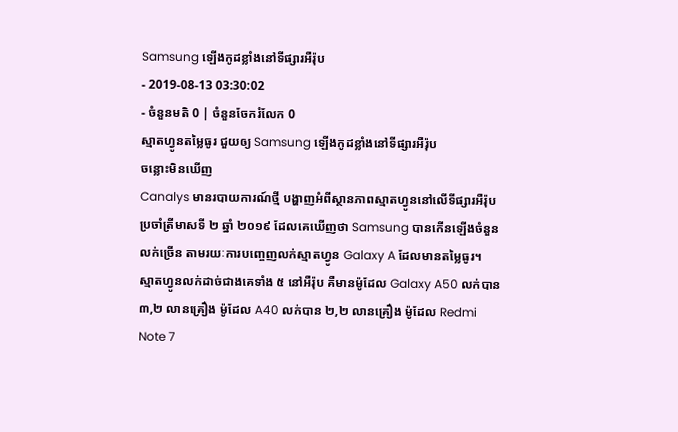Samsung ឡើងកូដខ្លាំងនៅទីផ្សារអឺរ៉ុប
- 2019-08-13 03:30:02
- ចំនួនមតិ 0 | ចំនួនចែករំលែក 0
ស្មាតហ្វូនតម្លៃធូរ ជួយឲ្យ Samsung ឡើងកូដខ្លាំងនៅទីផ្សារអឺរ៉ុប
ចន្លោះមិនឃើញ
Canalys មានរបាយការណ៍ថ្មី បង្ហាញអំពីស្ថានភាពស្មាតហ្វូននៅលើទីផ្សារអឺរ៉ុបប្រចាំត្រីមាសទី ២ ឆ្នាំ ២០១៩ ដែលគេឃើញថា Samsung បានកើនឡើងចំនួនលក់ច្រើន តាមរយៈការបញ្ចេញលក់ស្មាតហ្វូន Galaxy A ដែលមានតម្លៃធូរ។
ស្មាតហ្វូនលក់ដាច់ជាងគេទាំង ៥ នៅអឺរ៉ុប គឺមានម៉ូដែល Galaxy A50 លក់បាន ៣,២ លានគ្រឿង ម៉ូដែល A40 លក់បាន ២,២ លានគ្រឿង ម៉ូដែល Redmi Note 7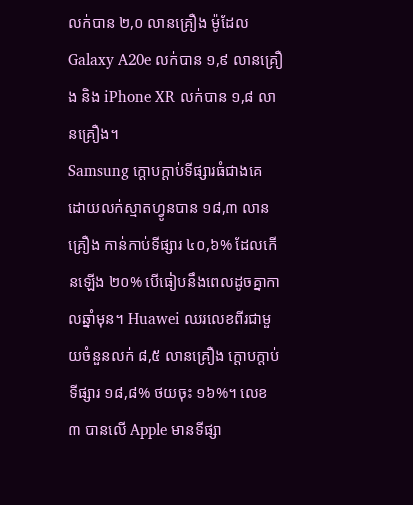លក់បាន ២,០ លានគ្រឿង ម៉ូដែល Galaxy A20e លក់បាន ១,៩ លានគ្រឿង និង iPhone XR លក់បាន ១,៨ លានគ្រឿង។
Samsung ក្ដោបក្ដាប់ទីផ្សារធំជាងគេ ដោយលក់ស្មាតហ្វូនបាន ១៨,៣ លានគ្រឿង កាន់កាប់ទីផ្សារ ៤០,៦% ដែលកើនឡើង ២០% បើធៀបនឹងពេលដូចគ្នាកាលឆ្នាំមុន។ Huawei ឈរលេខពីរជាមួយចំនួនលក់ ៨,៥ លានគ្រឿង ក្ដោបក្ដាប់ទីផ្សារ ១៨,៨% ថយចុះ ១៦%។ លេខ ៣ បានលើ Apple មានទីផ្សា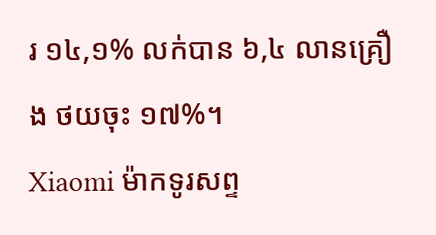រ ១៤,១% លក់បាន ៦,៤ លានគ្រឿង ថយចុះ ១៧%។
Xiaomi ម៉ាកទូរសព្ទ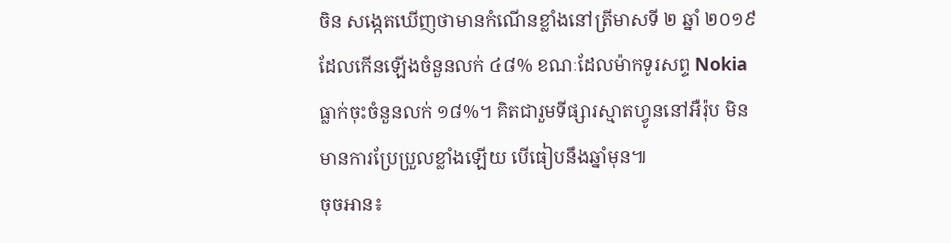ចិន សង្កេតឃើញថាមានកំណើនខ្លាំងនៅត្រីមាសទី ២ ឆ្នាំ ២០១៩ ដែលកើនឡើងចំនួនលក់ ៤៨% ខណៈដែលម៉ាកទូរសព្ទ Nokia ធ្លាក់ចុះចំនួនលក់ ១៨%។ គិតជារួមទីផ្សារស្មាតហ្វូននៅអឺរ៉ុប មិនមានការប្រែប្រួលខ្លាំងឡើយ បើធៀបនឹងឆ្នាំមុន៕
ចុចអាន៖